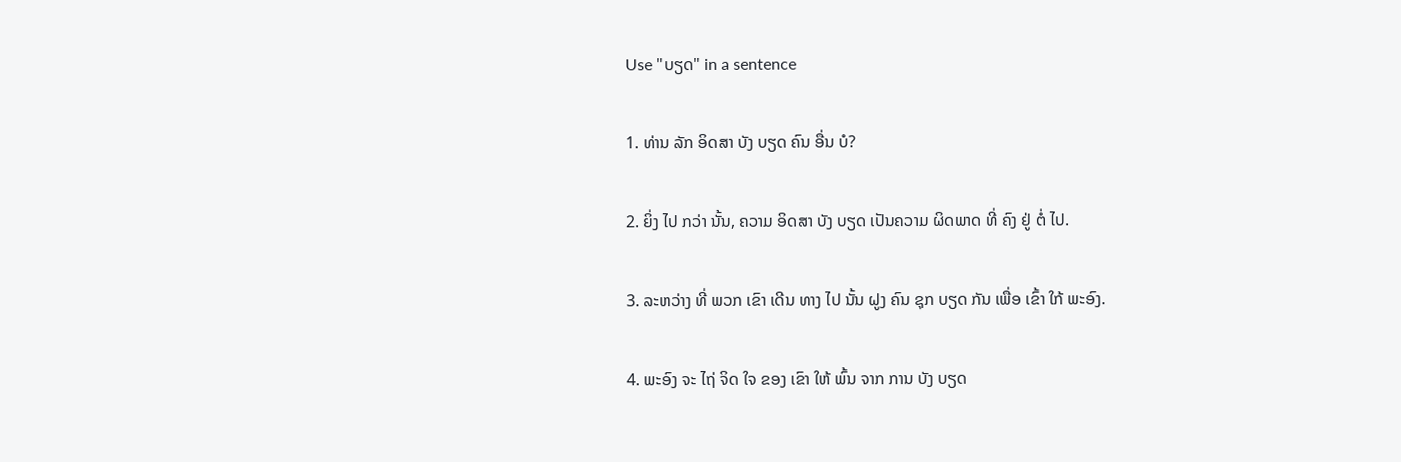Use "ບຽດ" in a sentence

1. ທ່ານ ລັກ ອິດສາ ບັງ ບຽດ ຄົນ ອື່ນ ບໍ?

2. ຍິ່ງ ໄປ ກວ່າ ນັ້ນ, ຄວາມ ອິດສາ ບັງ ບຽດ ເປັນຄວາມ ຜິດພາດ ທີ່ ຄົງ ຢູ່ ຕໍ່ ໄປ.

3. ລະຫວ່າງ ທີ່ ພວກ ເຂົາ ເດີນ ທາງ ໄປ ນັ້ນ ຝູງ ຄົນ ຊຸກ ບຽດ ກັນ ເພື່ອ ເຂົ້າ ໃກ້ ພະອົງ.

4. ພະອົງ ຈະ ໄຖ່ ຈິດ ໃຈ ຂອງ ເຂົາ ໃຫ້ ພົ້ນ ຈາກ ການ ບັງ ບຽດ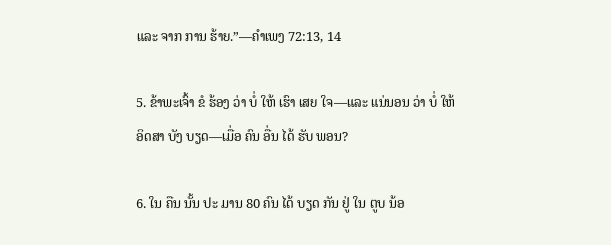ແລະ ຈາກ ການ ຮ້າຍ.”—ຄໍາເພງ 72:13, 14

5. ຂ້າພະເຈົ້າ ຂໍ ຮ້ອງ ວ່າ ບໍ່ ໃຫ້ ເຮົາ ເສຍ ໃຈ—ແລະ ແນ່ນອນ ວ່າ ບໍ່ ໃຫ້ ອິດສາ ບັງ ບຽດ—ເມື່ອ ຄົນ ອື່ນ ໄດ້ ຮັບ ພອນ?

6. ໃນ ຄືນ ນັ້ນ ປະ ມານ 80 ຄົນ ໄດ້ ບຽດ ກັນ ຢູ່ ໃນ ຕູບ ນ້ອ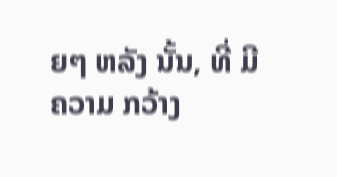ຍໆ ຫລັງ ນັ້ນ, ທີ່ ມີ ຄວາມ ກວ້າງ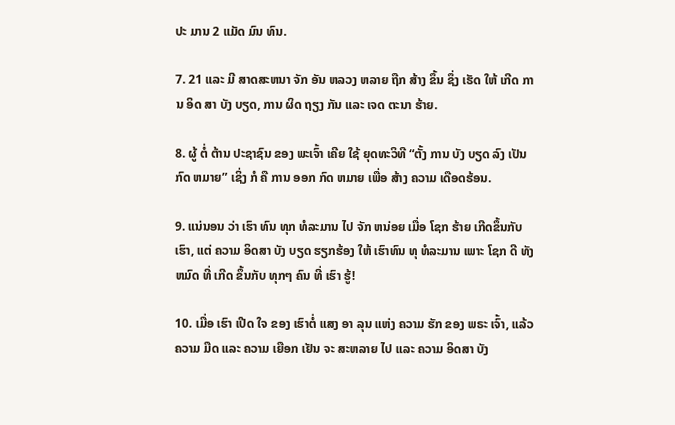ປະ ມານ 2 ແມັດ ມົນ ທົນ.

7. 21 ແລະ ມີ ສາດສະຫນາ ຈັກ ອັນ ຫລວງ ຫລາຍ ຖືກ ສ້າງ ຂຶ້ນ ຊຶ່ງ ເຮັດ ໃຫ້ ເກີດ ການ ອິດ ສາ ບັງ ບຽດ, ການ ຜິດ ຖຽງ ກັນ ແລະ ເຈດ ຕະນາ ຮ້າຍ.

8. ຜູ້ ຕໍ່ ຕ້ານ ປະຊາຊົນ ຂອງ ພະເຈົ້າ ເຄີຍ ໃຊ້ ຍຸດທະວິທີ “ຕັ້ງ ການ ບັງ ບຽດ ລົງ ເປັນ ກົດ ຫມາຍ” ເຊິ່ງ ກໍ ຄື ການ ອອກ ກົດ ຫມາຍ ເພື່ອ ສ້າງ ຄວາມ ເດືອດຮ້ອນ.

9. ແນ່ນອນ ວ່າ ເຮົາ ທົນ ທຸກ ທໍລະມານ ໄປ ຈັກ ຫນ່ອຍ ເມື່ອ ໂຊກ ຮ້າຍ ເກີດຂຶ້ນກັບ ເຮົາ, ແຕ່ ຄວາມ ອິດສາ ບັງ ບຽດ ຮຽກຮ້ອງ ໃຫ້ ເຮົາທົນ ທຸ ທໍລະມານ ເພາະ ໂຊກ ດີ ທັງ ຫມົດ ທີ່ ເກີດ ຂຶ້ນກັບ ທຸກໆ ຄົນ ທີ່ ເຮົາ ຮູ້!

10. ເມື່ອ ເຮົາ ເປີດ ໃຈ ຂອງ ເຮົາຕໍ່ ແສງ ອາ ລຸນ ແຫ່ງ ຄວາມ ຮັກ ຂອງ ພຣະ ເຈົ້າ, ແລ້ວ ຄວາມ ມືດ ແລະ ຄວາມ ເຍືອກ ເຢັນ ຈະ ສະຫລາຍ ໄປ ແລະ ຄວາມ ອິດສາ ບັງ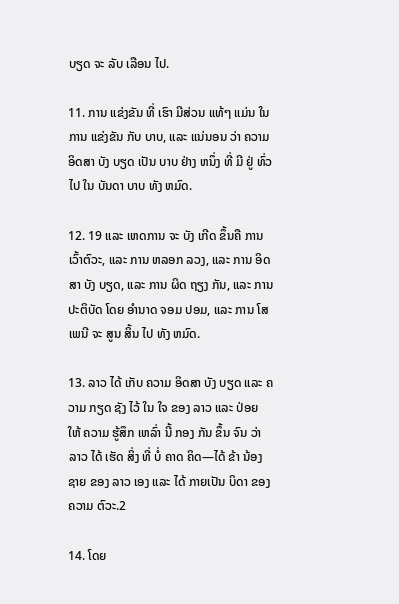ບຽດ ຈະ ລັບ ເລືອນ ໄປ.

11. ການ ແຂ່ງຂັນ ທີ່ ເຮົາ ມີສ່ວນ ແທ້ໆ ແມ່ນ ໃນ ການ ແຂ່ງຂັນ ກັບ ບາບ, ແລະ ແນ່ນອນ ວ່າ ຄວາມ ອິດສາ ບັງ ບຽດ ເປັນ ບາບ ຢ່າງ ຫນຶ່ງ ທີ່ ມີ ຢູ່ ທົ່ວ ໄປ ໃນ ບັນດາ ບາບ ທັງ ຫມົດ.

12. 19 ແລະ ເຫດການ ຈະ ບັງ ເກີດ ຂຶ້ນຄື ການ ເວົ້າຕົວະ, ແລະ ການ ຫລອກ ລວງ, ແລະ ການ ອິດສາ ບັງ ບຽດ, ແລະ ການ ຜິດ ຖຽງ ກັນ, ແລະ ການ ປະຕິບັດ ໂດຍ ອໍານາດ ຈອມ ປອມ, ແລະ ການ ໂສເພນີ ຈະ ສູນ ສິ້ນ ໄປ ທັງ ຫມົດ.

13. ລາວ ໄດ້ ເກັບ ຄວາມ ອິດສາ ບັງ ບຽດ ແລະ ຄວາມ ກຽດ ຊັງ ໄວ້ ໃນ ໃຈ ຂອງ ລາວ ແລະ ປ່ອຍ ໃຫ້ ຄວາມ ຮູ້ສຶກ ເຫລົ່າ ນີ້ ກອງ ກັນ ຂຶ້ນ ຈົນ ວ່າ ລາວ ໄດ້ ເຮັດ ສິ່ງ ທີ່ ບໍ່ ຄາດ ຄິດ—ໄດ້ ຂ້າ ນ້ອງ ຊາຍ ຂອງ ລາວ ເອງ ແລະ ໄດ້ ກາຍເປັນ ບິດາ ຂອງ ຄວາມ ຕົວະ.2

14. ໂດຍ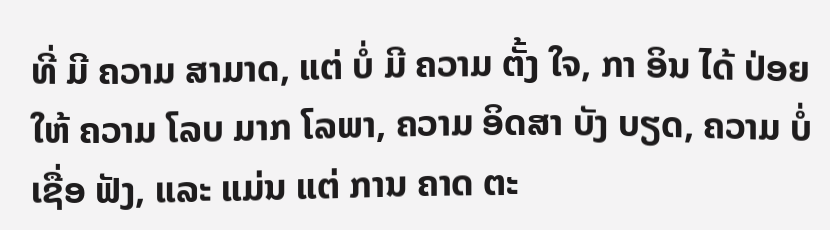ທີ່ ມີ ຄວາມ ສາມາດ, ແຕ່ ບໍ່ ມີ ຄວາມ ຕັ້ງ ໃຈ, ກາ ອິນ ໄດ້ ປ່ອຍ ໃຫ້ ຄວາມ ໂລບ ມາກ ໂລພາ, ຄວາມ ອິດສາ ບັງ ບຽດ, ຄວາມ ບໍ່ ເຊື່ອ ຟັງ, ແລະ ແມ່ນ ແຕ່ ການ ຄາດ ຕະ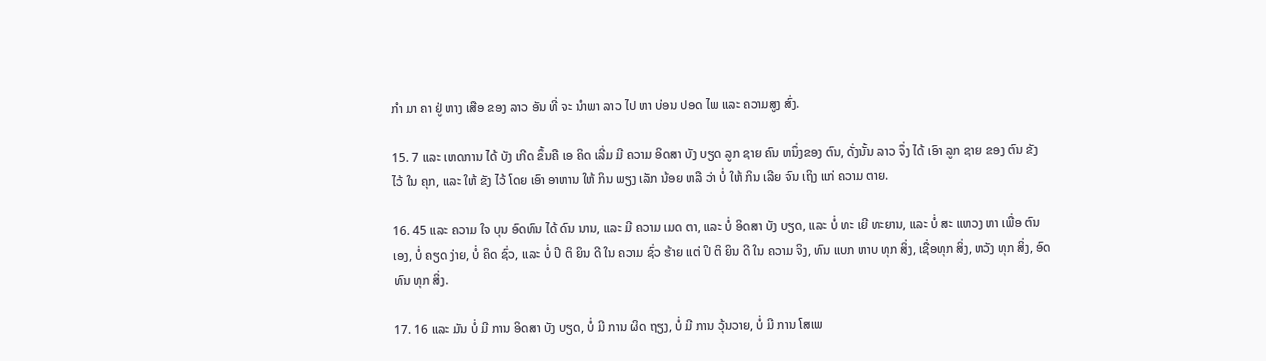ກໍາ ມາ ຄາ ຢູ່ ຫາງ ເສືອ ຂອງ ລາວ ອັນ ທີ່ ຈະ ນໍາພາ ລາວ ໄປ ຫາ ບ່ອນ ປອດ ໄພ ແລະ ຄວາມສູງ ສົ່ງ.

15. 7 ແລະ ເຫດການ ໄດ້ ບັງ ເກີດ ຂຶ້ນຄື ເອ ຄິດ ເລີ່ມ ມີ ຄວາມ ອິດສາ ບັງ ບຽດ ລູກ ຊາຍ ຄົນ ຫນຶ່ງຂອງ ຕົນ, ດັ່ງນັ້ນ ລາວ ຈຶ່ງ ໄດ້ ເອົາ ລູກ ຊາຍ ຂອງ ຕົນ ຂັງ ໄວ້ ໃນ ຄຸກ, ແລະ ໃຫ້ ຂັງ ໄວ້ ໂດຍ ເອົາ ອາຫານ ໃຫ້ ກິນ ພຽງ ເລັກ ນ້ອຍ ຫລື ວ່າ ບໍ່ ໃຫ້ ກິນ ເລີຍ ຈົນ ເຖິງ ແກ່ ຄວາມ ຕາຍ.

16. 45 ແລະ ຄວາມ ໃຈ ບຸນ ອົດທົນ ໄດ້ ດົນ ນານ, ແລະ ມີ ຄວາມ ເມດ ຕາ, ແລະ ບໍ່ ອິດສາ ບັງ ບຽດ, ແລະ ບໍ່ ທະ ເຍີ ທະຍານ, ແລະ ບໍ່ ສະ ແຫວງ ຫາ ເພື່ອ ຕົນ ເອງ, ບໍ່ ຄຽດ ງ່າຍ, ບໍ່ ຄິດ ຊົ່ວ, ແລະ ບໍ່ ປິ ຕິ ຍິນ ດີ ໃນ ຄວາມ ຊົ່ວ ຮ້າຍ ແຕ່ ປິ ຕິ ຍິນ ດີ ໃນ ຄວາມ ຈິງ, ທົນ ແບກ ຫາບ ທຸກ ສິ່ງ, ເຊື່ອທຸກ ສິ່ງ, ຫວັງ ທຸກ ສິ່ງ, ອົດທົນ ທຸກ ສິ່ງ.

17. 16 ແລະ ມັນ ບໍ່ ມີ ການ ອິດສາ ບັງ ບຽດ, ບໍ່ ມີ ການ ຜິດ ຖຽງ, ບໍ່ ມີ ການ ວຸ້ນວາຍ, ບໍ່ ມີ ການ ໂສເພ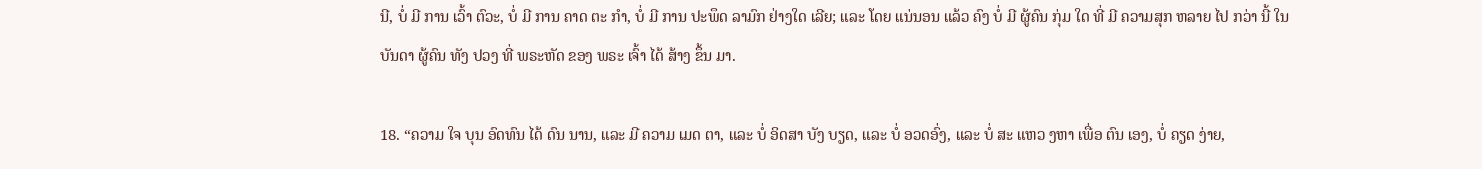ນີ, ບໍ່ ມີ ການ ເວົ້າ ຕົວະ, ບໍ່ ມີ ການ ຄາດ ຕະ ກໍາ, ບໍ່ ມີ ການ ປະພຶດ ລາມົກ ຢ່າງໃດ ເລີຍ; ແລະ ໂດຍ ແນ່ນອນ ແລ້ວ ຄົງ ບໍ່ ມີ ຜູ້ຄົນ ກຸ່ມ ໃດ ທີ່ ມີ ຄວາມສຸກ ຫລາຍ ໄປ ກວ່າ ນີ້ ໃນ ບັນດາ ຜູ້ຄົນ ທັງ ປວງ ທີ່ ພຣະຫັດ ຂອງ ພຣະ ເຈົ້າ ໄດ້ ສ້າງ ຂຶ້ນ ມາ.

18. “ຄວາມ ໃຈ ບຸນ ອົດທົນ ໄດ້ ດົນ ນານ, ແລະ ມີ ຄວາມ ເມດ ຕາ, ແລະ ບໍ່ ອິດສາ ບັງ ບຽດ, ແລະ ບໍ່ ອວດອົ່ງ, ແລະ ບໍ່ ສະ ແຫວ ງຫາ ເພື່ອ ຕົນ ເອງ, ບໍ່ ຄຽດ ງ່າຍ,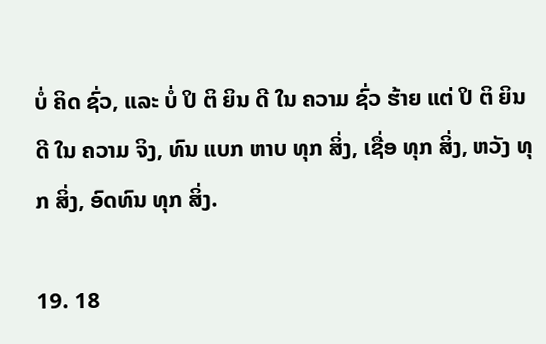ບໍ່ ຄິດ ຊົ່ວ, ແລະ ບໍ່ ປິ ຕິ ຍິນ ດີ ໃນ ຄວາມ ຊົ່ວ ຮ້າຍ ແຕ່ ປິ ຕິ ຍິນ ດີ ໃນ ຄວາມ ຈິງ, ທົນ ແບກ ຫາບ ທຸກ ສິ່ງ, ເຊື່ອ ທຸກ ສິ່ງ, ຫວັງ ທຸກ ສິ່ງ, ອົດທົນ ທຸກ ສິ່ງ.

19. 18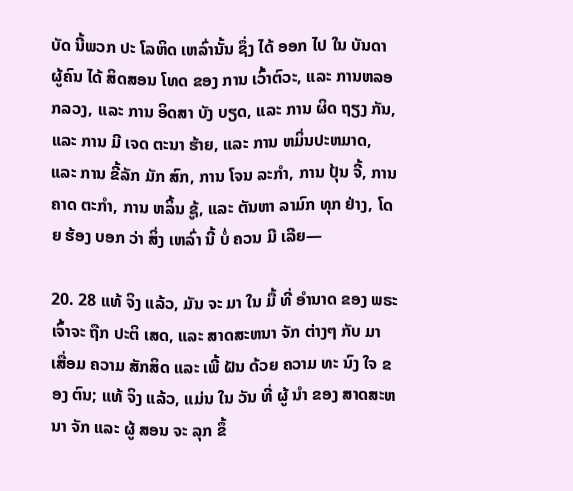ບັດ ນີ້ພວກ ປະ ໂລຫິດ ເຫລົ່ານັ້ນ ຊຶ່ງ ໄດ້ ອອກ ໄປ ໃນ ບັນດາ ຜູ້ຄົນ ໄດ້ ສິດສອນ ໂທດ ຂອງ ການ ເວົ້າຕົວະ, ແລະ ການຫລອກລວງ, ແລະ ການ ອິດສາ ບັງ ບຽດ, ແລະ ການ ຜິດ ຖຽງ ກັນ, ແລະ ການ ມີ ເຈດ ຕະນາ ຮ້າຍ, ແລະ ການ ຫມິ່ນປະຫມາດ, ແລະ ການ ຂີ້ລັກ ມັກ ສົກ, ການ ໂຈນ ລະກໍາ, ການ ປຸ້ນ ຈີ້, ການ ຄາດ ຕະກໍາ, ການ ຫລິ້ນ ຊູ້, ແລະ ຕັນຫາ ລາມົກ ທຸກ ຢ່າງ, ໂດຍ ຮ້ອງ ບອກ ວ່າ ສິ່ງ ເຫລົ່າ ນີ້ ບໍ່ ຄວນ ມີ ເລີຍ—

20. 28 ແທ້ ຈິງ ແລ້ວ, ມັນ ຈະ ມາ ໃນ ມື້ ທີ່ ອໍານາດ ຂອງ ພຣະ ເຈົ້າຈະ ຖືກ ປະຕິ ເສດ, ແລະ ສາດສະຫນາ ຈັກ ຕ່າງໆ ກັບ ມາ ເສື່ອມ ຄວາມ ສັກສິດ ແລະ ເພີ້ ຝັນ ດ້ວຍ ຄວາມ ທະ ນົງ ໃຈ ຂອງ ຕົນ; ແທ້ ຈິງ ແລ້ວ, ແມ່ນ ໃນ ວັນ ທີ່ ຜູ້ ນໍາ ຂອງ ສາດສະຫນາ ຈັກ ແລະ ຜູ້ ສອນ ຈະ ລຸກ ຂຶ້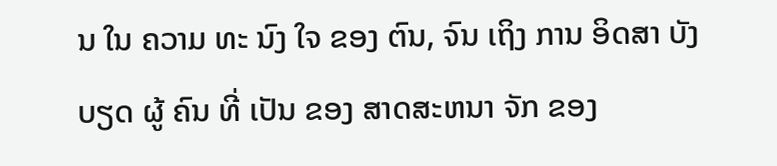ນ ໃນ ຄວາມ ທະ ນົງ ໃຈ ຂອງ ຕົນ, ຈົນ ເຖິງ ການ ອິດສາ ບັງ ບຽດ ຜູ້ ຄົນ ທີ່ ເປັນ ຂອງ ສາດສະຫນາ ຈັກ ຂອງ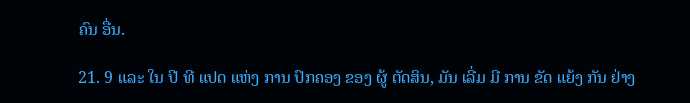ຄົນ ອື່ນ.

21. 9 ແລະ ໃນ ປີ ທີ ແປດ ແຫ່ງ ການ ປົກຄອງ ຂອງ ຜູ້ ຕັດສິນ, ມັນ ເລີ່ມ ມີ ການ ຂັດ ແຍ້ງ ກັນ ຢ່າງ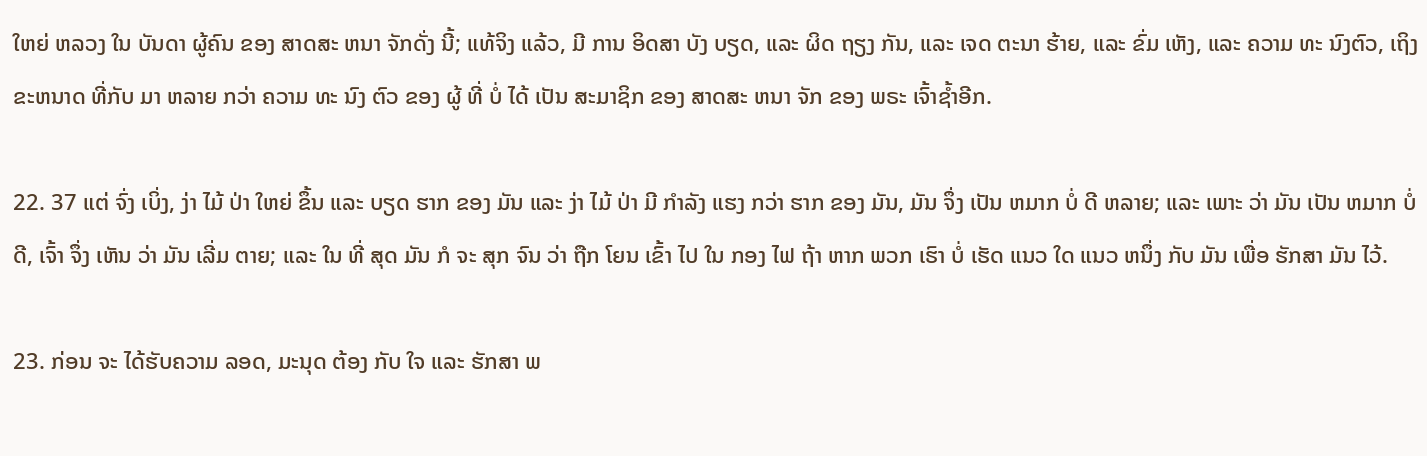ໃຫຍ່ ຫລວງ ໃນ ບັນດາ ຜູ້ຄົນ ຂອງ ສາດສະ ຫນາ ຈັກດັ່ງ ນີ້; ແທ້ຈິງ ແລ້ວ, ມີ ການ ອິດສາ ບັງ ບຽດ, ແລະ ຜິດ ຖຽງ ກັນ, ແລະ ເຈດ ຕະນາ ຮ້າຍ, ແລະ ຂົ່ມ ເຫັງ, ແລະ ຄວາມ ທະ ນົງຕົວ, ເຖິງ ຂະຫນາດ ທີ່ກັບ ມາ ຫລາຍ ກວ່າ ຄວາມ ທະ ນົງ ຕົວ ຂອງ ຜູ້ ທີ່ ບໍ່ ໄດ້ ເປັນ ສະມາຊິກ ຂອງ ສາດສະ ຫນາ ຈັກ ຂອງ ພຣະ ເຈົ້າຊ້ຳອີກ.

22. 37 ແຕ່ ຈົ່ງ ເບິ່ງ, ງ່າ ໄມ້ ປ່າ ໃຫຍ່ ຂຶ້ນ ແລະ ບຽດ ຮາກ ຂອງ ມັນ ແລະ ງ່າ ໄມ້ ປ່າ ມີ ກໍາລັງ ແຮງ ກວ່າ ຮາກ ຂອງ ມັນ, ມັນ ຈຶ່ງ ເປັນ ຫມາກ ບໍ່ ດີ ຫລາຍ; ແລະ ເພາະ ວ່າ ມັນ ເປັນ ຫມາກ ບໍ່ ດີ, ເຈົ້າ ຈຶ່ງ ເຫັນ ວ່າ ມັນ ເລີ່ມ ຕາຍ; ແລະ ໃນ ທີ່ ສຸດ ມັນ ກໍ ຈະ ສຸກ ຈົນ ວ່າ ຖືກ ໂຍນ ເຂົ້າ ໄປ ໃນ ກອງ ໄຟ ຖ້າ ຫາກ ພວກ ເຮົາ ບໍ່ ເຮັດ ແນວ ໃດ ແນວ ຫນຶ່ງ ກັບ ມັນ ເພື່ອ ຮັກສາ ມັນ ໄວ້.

23. ກ່ອນ ຈະ ໄດ້ຮັບຄວາມ ລອດ, ມະນຸດ ຕ້ອງ ກັບ ໃຈ ແລະ ຮັກສາ ພ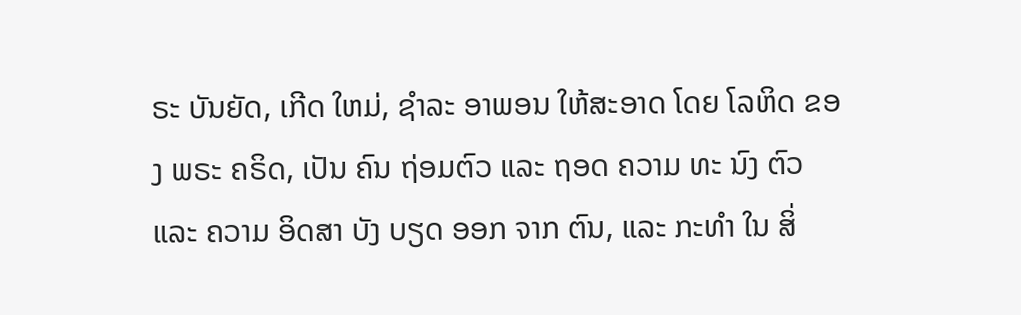ຣະ ບັນຍັດ, ເກີດ ໃຫມ່, ຊໍາລະ ອາພອນ ໃຫ້ສະອາດ ໂດຍ ໂລຫິດ ຂອງ ພຣະ ຄຣິດ, ເປັນ ຄົນ ຖ່ອມຕົວ ແລະ ຖອດ ຄວາມ ທະ ນົງ ຕົວ ແລະ ຄວາມ ອິດສາ ບັງ ບຽດ ອອກ ຈາກ ຕົນ, ແລະ ກະທໍາ ໃນ ສິ່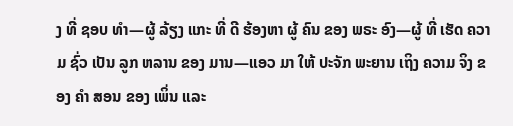ງ ທີ່ ຊອບ ທໍາ—ຜູ້ ລ້ຽງ ແກະ ທີ່ ດີ ຮ້ອງຫາ ຜູ້ ຄົນ ຂອງ ພຣະ ອົງ—ຜູ້ ທີ່ ເຮັດ ຄວາມ ຊົ່ວ ເປັນ ລູກ ຫລານ ຂອງ ມານ—ແອວ ມາ ໃຫ້ ປະຈັກ ພະຍານ ເຖິງ ຄວາມ ຈິງ ຂອງ ຄໍາ ສອນ ຂອງ ເພິ່ນ ແລະ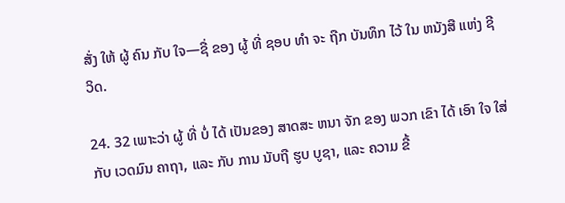ສັ່ງ ໃຫ້ ຜູ້ ຄົນ ກັບ ໃຈ—ຊື່ ຂອງ ຜູ້ ທີ່ ຊອບ ທໍາ ຈະ ຖືກ ບັນທຶກ ໄວ້ ໃນ ຫນັງສື ແຫ່ງ ຊີວິດ.

24. 32 ເພາະວ່າ ຜູ້ ທີ່ ບໍ່ ໄດ້ ເປັນຂອງ ສາດສະ ຫນາ ຈັກ ຂອງ ພວກ ເຂົາ ໄດ້ ເອົາ ໃຈ ໃສ່ ກັບ ເວດມົນ ຄາຖາ, ແລະ ກັບ ການ ນັບຖື ຮູບ ບູຊາ, ແລະ ຄວາມ ຂີ້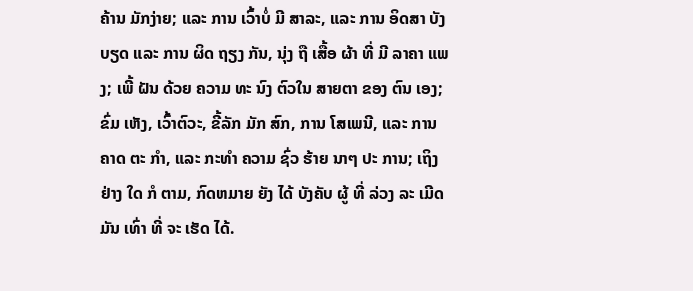ຄ້ານ ມັກງ່າຍ; ແລະ ການ ເວົ້າບໍ່ ມີ ສາລະ, ແລະ ການ ອິດສາ ບັງ ບຽດ ແລະ ການ ຜິດ ຖຽງ ກັນ, ນຸ່ງ ຖື ເສື້ອ ຜ້າ ທີ່ ມີ ລາຄາ ແພງ; ເພີ້ ຝັນ ດ້ວຍ ຄວາມ ທະ ນົງ ຕົວໃນ ສາຍຕາ ຂອງ ຕົນ ເອງ; ຂົ່ມ ເຫັງ, ເວົ້າຕົວະ, ຂີ້ລັກ ມັກ ສົກ, ການ ໂສເພນີ, ແລະ ການ ຄາດ ຕະ ກໍາ, ແລະ ກະທໍາ ຄວາມ ຊົ່ວ ຮ້າຍ ນາໆ ປະ ການ; ເຖິງ ຢ່າງ ໃດ ກໍ ຕາມ, ກົດຫມາຍ ຍັງ ໄດ້ ບັງຄັບ ຜູ້ ທີ່ ລ່ວງ ລະ ເມີດ ມັນ ເທົ່າ ທີ່ ຈະ ເຮັດ ໄດ້.